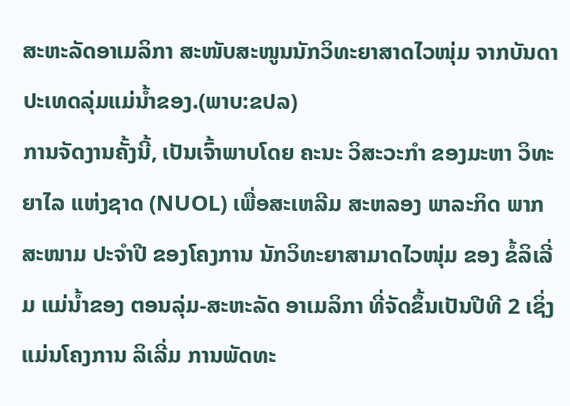ສະຫະລັດອາເມລິກາ ສະໜັບສະໜູນນັກວິທະຍາສາດໄວໜຸ່ມ ຈາກບັນດາປະເທດລຸ່ມແມ່ນໍ້າຂອງ.(ພາບ:ຂປລ)
ການຈັດງານຄັ້ງນີ້, ເປັນເຈົ້າພາບໂດຍ ຄະນະ ວິສະວະກໍາ ຂອງມະຫາ ວິທະຍາໄລ ແຫ່ງຊາດ (NUOL) ເພື່ອສະເຫລີມ ສະຫລອງ ພາລະກິດ ພາກສະໜາມ ປະຈໍາປີ ຂອງໂຄງການ ນັກວິທະຍາສາມາດໄວໜຸ່ມ ຂອງ ຂໍ້ລິເລີ່ມ ແມ່ນ້ຳຂອງ ຕອນລຸ່ມ-ສະຫະລັດ ອາເມລິກາ ທີ່ຈັດຂຶ້ນເປັນປີທີ 2 ເຊິ່ງແມ່ນໂຄງການ ລິເລີ່ມ ການພັດທະ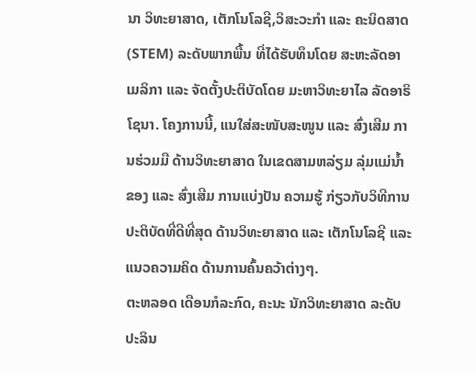ນາ ວິທະຍາສາດ, ເຕັກໂນໂລຊີ,ວິສະວະກໍາ ແລະ ຄະນິດສາດ (STEM) ລະດັບພາກພື້ນ ທີ່ໄດ້ຮັບທຶນໂດຍ ສະຫະລັດອາເມລິກາ ແລະ ຈັດຕັ້ງປະຕິບັດໂດຍ ມະຫາວິທະຍາໄລ ລັດອາຣິໂຊນາ. ໂຄງການນີ້, ແນໃສ່ສະໜັບສະໜູນ ແລະ ສົ່ງເສີມ ການຮ່ວມມື ດ້ານວິທະຍາສາດ ໃນເຂດສາມຫລ່ຽມ ລຸ່ມແມ່ນໍ້າຂອງ ແລະ ສົ່ງເສີມ ການແບ່ງປັນ ຄວາມຮູ້ ກ່ຽວກັບວິທີການ ປະຕິບັດທີ່ດີທີ່ສຸດ ດ້ານວິທະຍາສາດ ແລະ ເຕັກໂນໂລຊີ ແລະ ແນວຄວາມຄິດ ດ້ານການຄົ້ນຄວ້າຕ່າງໆ.
ຕະຫລອດ ເດືອນກໍລະກົດ, ຄະນະ ນັກວິທະຍາສາດ ລະດັບປະລິນ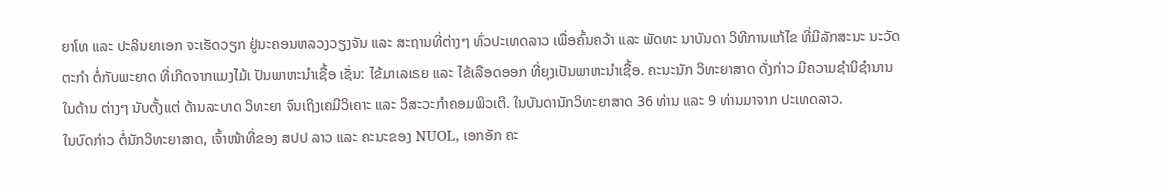ຍາໂທ ແລະ ປະລິນຍາເອກ ຈະເຮັດວຽກ ຢູ່ນະຄອນຫລວງວຽງຈັນ ແລະ ສະຖານທີ່ຕ່າງໆ ທົ່ວປະເທດລາວ ເພື່ອຄົ້ນຄວ້າ ແລະ ພັດທະ ນາບັນດາ ວິທີການແກ້ໄຂ ທີ່ມີລັກສະນະ ນະວັດຕະກໍາ ຕໍ່ກັບພະຍາດ ທີ່ເກີດຈາກແມງໄມ້ເ ປັນພາຫະນໍາເຊື້ອ ເຊັ່ນ: ໄຂ້ມາເລເຣຍ ແລະ ໄຂ້ເລືອດອອກ ທີ່ຍຸງເປັນພາຫະນໍາເຊື້ອ. ຄະນະນັກ ວິທະຍາສາດ ດັ່ງກ່າວ ມີຄວາມຊໍານິຊໍານານ ໃນດ້ານ ຕ່າງໆ ນັບຕັ້ງແຕ່ ດ້ານລະບາດ ວິທະຍາ ຈົນເຖິງເຄມີວິເຄາະ ແລະ ວິສະວະກໍາຄອມພິວເຕີ. ໃນບັນດານັກວິທະຍາສາດ 36 ທ່ານ ແລະ 9 ທ່ານມາຈາກ ປະເທດລາວ.
ໃນບົດກ່າວ ຕໍ່ນັກວິທະຍາສາດ, ເຈົ້າໜ້າທີ່ຂອງ ສປປ ລາວ ແລະ ຄະນະຂອງ NUOL, ເອກອັກ ຄະ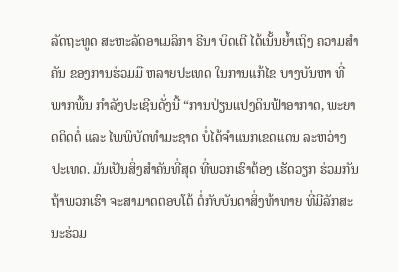ລັດຖະທູດ ສະຫະລັດອາເມລິກາ ຣີນາ ບິດເຕີ ໄດ້ເນັ້ນຍໍ້າເຖິງ ຄວາມສໍາຄັນ ຂອງການຮ່ວມມື ຫລາຍປະເທດ ໃນການແກ້ໄຂ ບາງບັນຫາ ທີ່ພາກພື້ນ ກໍາລັງປະເຊີນດັ່ງນີ້ “ການປ່ຽນແປງດິນຟ້າອາກາດ, ພະຍາດຕິດຕໍ່ ແລະ ໄພພິບັດທໍາມະຊາດ ບໍ່ໄດ້ຈໍາແນກເຂດແດນ ລະຫວ່າງປະເທດ. ມັນເປັນສິ່ງສໍາຄັນທີ່ສຸດ ທີ່ພວກເຮົາຕ້ອງ ເຮັດວຽກ ຮ່ວມກັນ ຖ້າພວກເຮົາ ຈະສາມາດຕອບໂຕ້ ຕໍ່ກັບບັນດາສິ່ງທ້າທາຍ ທີ່ມີລັກສະນະຮ່ວມ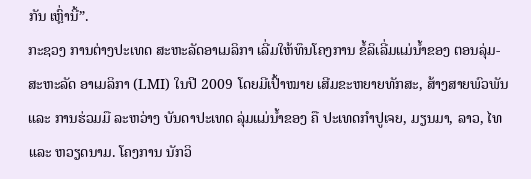ກັນ ເຫຼົ່ານີ້”.
ກະຊວງ ການຕ່າງປະເທດ ສະຫະລັດອາເມລິກາ ເລີ່ມໃຫ້ທຶນໂຄງການ ຂໍ້ລິເລີ່ມແມ່ນ້ຳຂອງ ຕອນລຸ່ມ-ສະຫະລັດ ອາເມລິກາ (LMI) ໃນປີ 2009 ໂດຍມີເປົ້າໝາຍ ເສີມຂະຫຍາຍທັກສະ, ສ້າງສາຍພົວພັນ ແລະ ການຮ່ວມມື ລະຫວ່າງ ບັນດາປະເທດ ລຸ່ມແມ່ນໍ້າຂອງ ຄື ປະເທດກໍາປູເຈຍ, ມຽນມາ, ລາວ, ໄທ ແລະ ຫວຽດນາມ. ໂຄງການ ນັກວິ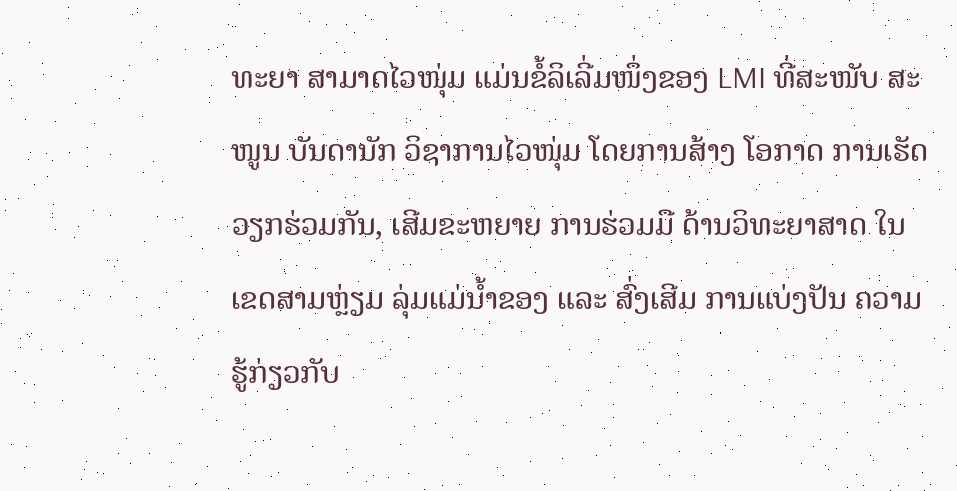ທະຍາ ສາມາດໄວໜຸ່ມ ແມ່ນຂໍ້ລິເລີ່ມໜຶ່ງຂອງ LMI ທີ່ສະໜັບ ສະໜູນ ບັນດານັກ ວິຊາການໄວໜຸ່ມ ໂດຍການສ້າງ ໂອກາດ ການເຮັດວຽກຮ່ວມກັນ, ເສີມຂະຫຍາຍ ການຮ່ວມມື ດ້ານວິທະຍາສາດ ໃນເຂດສາມຫຼ່ຽມ ລຸ່ມແມ່ນໍ້າຂອງ ແລະ ສົ່ງເສີມ ການແບ່ງປັນ ຄວາມຮູ້ກ່ຽວກັບ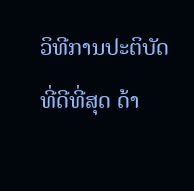ວິທີການປະຕິບັດ ທີ່ດີທີ່ສຸດ ດ້າ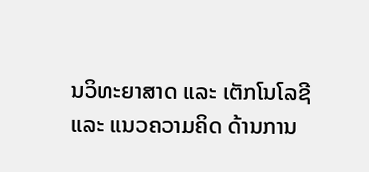ນວິທະຍາສາດ ແລະ ເຕັກໂນໂລຊີ ແລະ ແນວຄວາມຄິດ ດ້ານການ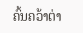ຄົ້ນຄວ້າຕ່າ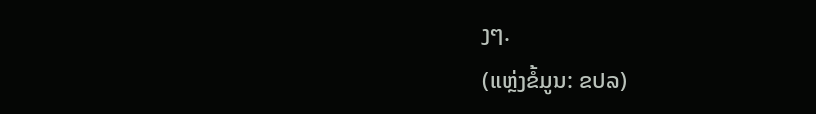ງໆ.
(ແຫຼ່ງຂໍ້ມູນ: ຂປລ)